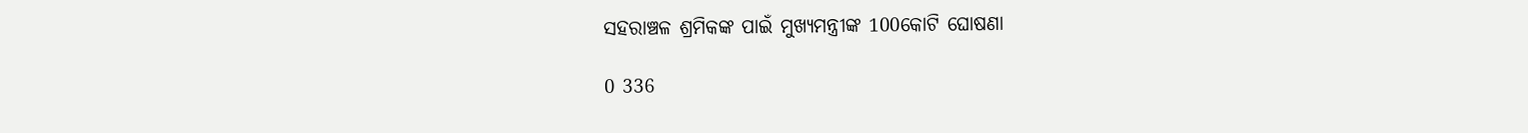ସହରାଞ୍ଚଳ ଶ୍ରମିକଙ୍କ ପାଇଁ ମୁଖ୍ୟମନ୍ତ୍ରୀଙ୍କ 100କୋଟି ଘୋଷଣା

0 336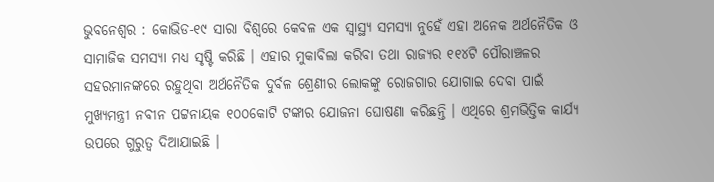ଭୁବନେଶ୍ୱର : କୋଭିଡ-୧୯ ସାରା ବିଶ୍ୱରେ କେବଳ ଏକ ସ୍ୱାସ୍ଥ୍ୟ ସମସ୍ୟା ନୁହେଁ ଏହା ଅନେକ ଅର୍ଥନୈତିକ ଓ ସାମାଜିକ ସମସ୍ୟା ମଧ୍ୟ ସୃଷ୍ଟି କରିଛି । ଏହାର ମୁକାବିଲା କରିବା ତଥା ରାଜ୍ୟର ୧୧୪ଟି ପୌରାଞ୍ଚଳର ସହରମାନଙ୍କରେ ରହୁଥିବା ଅର୍ଥନୈତିକ ଦୁର୍ବଳ ଶ୍ରେଣୀର ଲୋକଙ୍କୁ ରୋଜଗାର ଯୋଗାଇ ଦେବା ପାଇଁ ମୁଖ୍ୟମନ୍ତ୍ରୀ ନବୀନ ପଟ୍ଟନାୟକ ୧୦୦କୋଟି ଟଙ୍କାର ଯୋଜନା ଘୋଷଣା କରିଛନ୍ତି । ଏଥିରେ ଶ୍ରମଭିତ୍ତିକ କାର୍ଯ୍ୟ ଉପରେ ଗୁରୁତ୍ୱ ଦିଆଯାଇଛି ।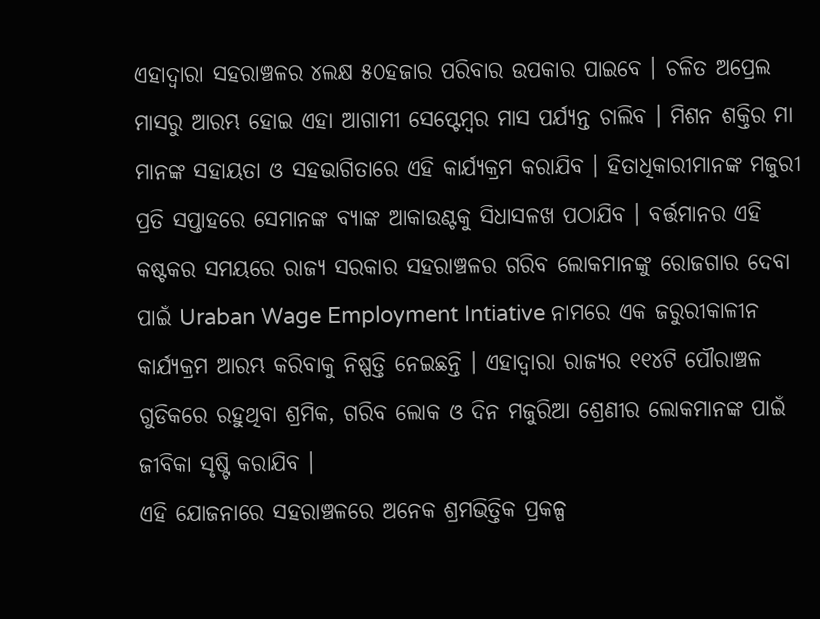ଏହାଦ୍ୱାରା ସହରାଞ୍ଚଳର ୪ଲକ୍ଷ ୫୦ହଜାର ପରିବାର ଉପକାର ପାଇବେ । ଚଳିତ ଅପ୍ରେଲ ମାସରୁ ଆରମ୍ଭ ହୋଇ ଏହା ଆଗାମୀ ସେପ୍ଟେମ୍ବର ମାସ ପର୍ଯ୍ୟନ୍ତ ଚାଲିବ । ମିଶନ ଶକ୍ତିର ମା ମାନଙ୍କ ସହାୟତା ଓ ସହଭାଗିତାରେ ଏହି କାର୍ଯ୍ୟକ୍ରମ କରାଯିବ । ହିତାଧିକାରୀମାନଙ୍କ ମଜୁରୀ ପ୍ରତି ସପ୍ତାହରେ ସେମାନଙ୍କ ବ୍ୟାଙ୍କ ଆକାଉଣ୍ଟକୁ ସିଧାସଳଖ ପଠାଯିବ । ବର୍ତ୍ତମାନର ଏହି କଷ୍ଟକର ସମୟରେ ରାଜ୍ୟ ସରକାର ସହରାଞ୍ଚଳର ଗରିବ ଲୋକମାନଙ୍କୁ ରୋଜଗାର ଦେବା ପାଇଁ Uraban Wage Employment Intiative ନାମରେ ଏକ ଜରୁରୀକାଳୀନ କାର୍ଯ୍ୟକ୍ରମ ଆରମ୍ଭ କରିବାକୁ ନିଷ୍ପତ୍ତି ନେଇଛନ୍ତି । ଏହାଦ୍ୱାରା ରାଜ୍ୟର ୧୧୪ଟି ପୌରାଞ୍ଚଳ ଗୁଡିକରେ ରହୁଥିବା ଶ୍ରମିକ, ଗରିବ ଲୋକ ଓ ଦିନ ମଜୁରିଆ ଶ୍ରେଣୀର ଲୋକମାନଙ୍କ ପାଇଁ ଜୀବିକା ସୃଷ୍ଟି କରାଯିବ ।
ଏହି ଯୋଜନାରେ ସହରାଞ୍ଚଳରେ ଅନେକ ଶ୍ରମଭିତ୍ତିକ ପ୍ରକଳ୍ପ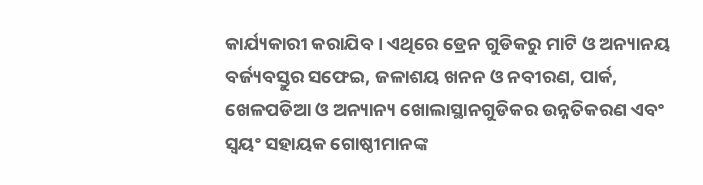କାର୍ଯ୍ୟକାରୀ କରାଯିବ । ଏଥିରେ ଡ୍ରେନ ଗୁଡିକରୁ ମାଟି ଓ ଅନ୍ୟାନୟ ବର୍ଜ୍ୟବସ୍ତୁର ସଫେଇ, ଜଳାଶୟ ଖନନ ଓ ନବୀରଣ, ପାର୍କ, ଖେଳପଡିଆ ଓ ଅନ୍ୟାନ୍ୟ ଖୋଲାସ୍ଥାନଗୁଡିକର ଉନ୍ନତିକରଣ ଏବଂ ସ୍ୱୟଂ ସହାୟକ ଗୋଷ୍ଠୀମାନଙ୍କ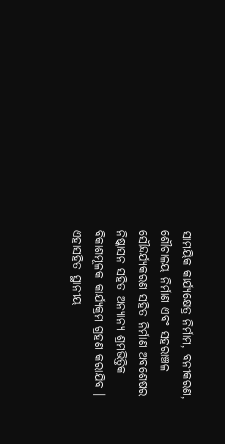ସାମୟିକ କାର୍ଯ୍ୟକ୍ଷେତ୍ର ନିର୍ମାମ, ବନୀକରଣ, ଶୌଚାଳୟ ନିର୍ମାଣ ଏବଂ ସହରାଞ୍ଚଳ ସୌନ୍ଦର୍ଯ୍ୟକରଣ ସହିତ ନିର୍ମାଣ ଅବଶେଷର ନିଷ୍କାସନ ସହିତ ଅନ୍ୟାନ୍ୟ ଶ୍ରମଭିତ୍ତିକ ବିକାଶମୂଳକ କାର୍ଯ୍ୟକ୍ରମ ଗ୍ରହଣ କରାଯିବ । ଏହାସହିତ ସ୍ଥାନୀୟ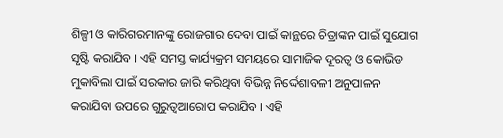ଶିଳ୍ପୀ ଓ କାରିଗରମାନଙ୍କୁ ରୋଜଗାର ଦେବା ପାଇଁ କାନ୍ଥରେ ଚିତ୍ରାଙ୍କନ ପାଇଁ ସୁଯୋଗ ସୃଷ୍ଟି କରାଯିବ । ଏହି ସମସ୍ତ କାର୍ଯ୍ୟକ୍ରମ ସମୟରେ ସାମାଜିକ ଦୂରତ୍ୱ ଓ କୋଭିଡ ମୁକାବିଲା ପାଇଁ ସରକାର ଜାରି କରିଥିବା ବିଭିନ୍ନ ନିର୍ଦ୍ଦେଶାବଳୀ ଅନୁପାଳନ କରାଯିବା ଉପରେ ଗୁରୁତ୍ୱଆରୋପ କରାଯିବ । ଏହି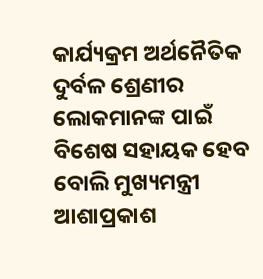କାର୍ଯ୍ୟକ୍ରମ ଅର୍ଥନୈତିକ ଦୁର୍ବଳ ଶ୍ରେଣୀର ଲୋକମାନଙ୍କ ପାଇଁ ବିଶେଷ ସହାୟକ ହେବ ବୋଲି ମୁଖ୍ୟମନ୍ତ୍ରୀ ଆଶାପ୍ରକାଶ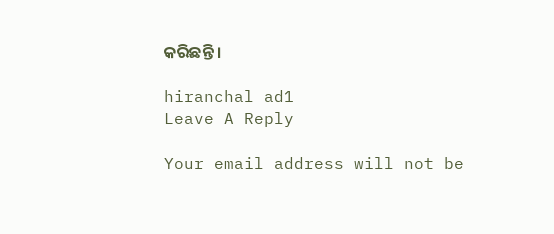କରିଛନ୍ତି ।

hiranchal ad1
Leave A Reply

Your email address will not be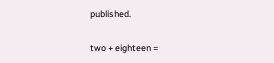published.

two + eighteen =